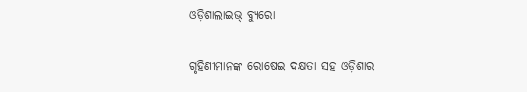ଓଡ଼ିଶାଲାଇଭ୍ ବ୍ୟୁରୋ

ଗୃହିଣୀମାନଙ୍କ ରୋଷେଇ ଦକ୍ଷତା ସହ ଓଡ଼ିଶାର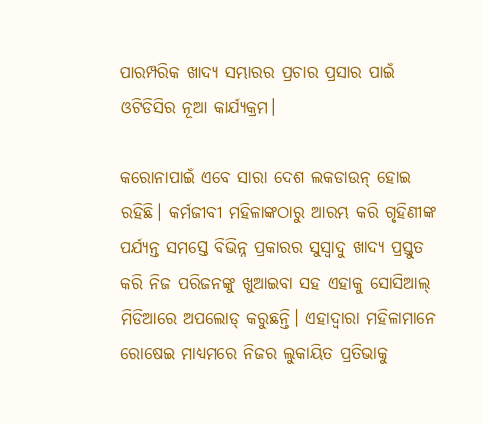ପାରମ୍ପରିକ ଖାଦ୍ୟ ସମ୍ଭାରର ପ୍ରଚାର ପ୍ରସାର ପାଇଁ ଓଟିଡିସିର ନୂଆ କାର୍ଯ୍ୟକ୍ରମ।

କରୋନାପାଇଁ ଏବେ ସାରା ଦେଶ ଲକଡାଉନ୍ ହୋଇ ରହିଛି। କର୍ମଜୀବୀ ମହିଳାଙ୍କଠାରୁ ଆରମ୍ଭ କରି ଗୃହିଣୀଙ୍କ ପର୍ଯ୍ୟନ୍ତ ସମସ୍ତେ ବିଭିନ୍ନ ପ୍ରକାରର ସୁସ୍ୱାଦୁ ଖାଦ୍ୟ ପ୍ରସ୍ତୁତ କରି ନିଜ ପରିଜନଙ୍କୁ ଖୁଆଇବା ସହ ଏହାକୁ ସୋସିଆଲ୍ ମିଡିଆରେ ଅପଲୋଡ୍ କରୁଛନ୍ତି। ଏହାଦ୍ୱାରା ମହିଳାମାନେ ରୋଷେଇ ମାଧ୍ୟମରେ ନିଜର ଲୁକାୟିତ ପ୍ରତିଭାକୁ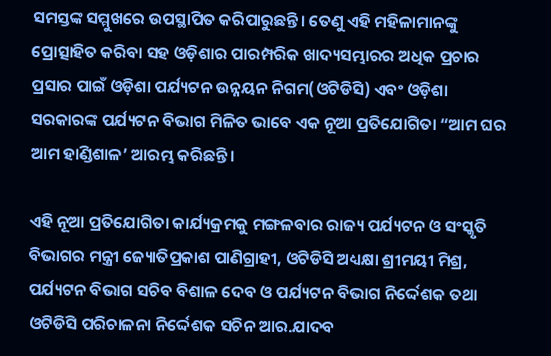ସମସ୍ତଙ୍କ ସମ୍ମୁଖରେ ଉପସ୍ଥାପିତ କରିପାରୁଛନ୍ତି। ତେଣୁ ଏହି ମହିଳାମାନଙ୍କୁ ପ୍ରୋତ୍ସାହିତ କରିବା ସହ ଓଡ଼ିଶାର ପାରମ୍ପରିକ ଖାଦ୍ୟସମ୍ଭାରର ଅଧିକ ପ୍ରଚାର ପ୍ରସାର ପାଇଁ ଓଡ଼ିଶା ପର୍ଯ୍ୟଟନ ଉନ୍ନୟନ ନିଗମ(ଓଟିଡିସି) ଏବଂ ଓଡ଼ିଶା ସରକାରଙ୍କ ପର୍ଯ୍ୟଟନ ବିଭାଗ ମିଳିତ ଭାବେ ଏକ ନୂଆ ପ୍ରତିଯୋଗିତା “ଆମ ଘର ଆମ ହାଣ୍ଡିଶାଳ’ ଆରମ୍ଭ କରିଛନ୍ତି।

ଏହି ନୂଆ ପ୍ରତିଯୋଗିତା କାର୍ଯ୍ୟକ୍ରମକୁ ମଙ୍ଗଳବାର ରାଜ୍ୟ ପର୍ଯ୍ୟଟନ ଓ ସଂସ୍କୃତି ବିଭାଗର ମନ୍ତ୍ରୀ ଜ୍ୟୋତିପ୍ରକାଶ ପାଣିଗ୍ରାହୀ, ଓଟିଡିସି ଅଧ୍ୟକ୍ଷା ଶ୍ରୀମୟୀ ମିଶ୍ର, ପର୍ଯ୍ୟଟନ ବିଭାଗ ସଚିବ ବିଶାଳ ଦେବ ଓ ପର୍ଯ୍ୟଟନ ବିଭାଗ ନିର୍ଦ୍ଦେଶକ ତଥା ଓଟିଡିସି ପରିଚାଳନା ନିର୍ଦ୍ଦେଶକ ସଚିନ ଆର.ଯାଦବ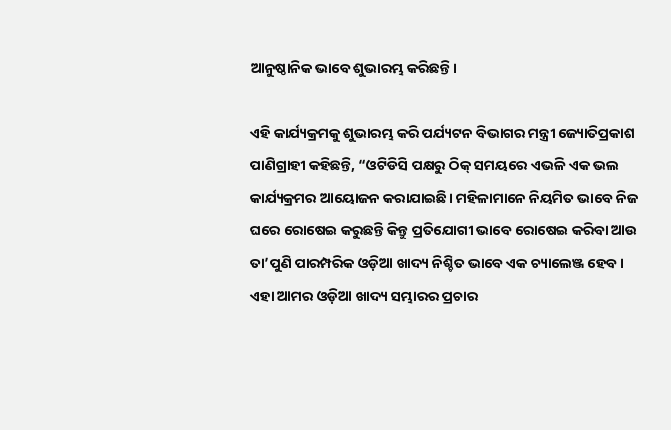ଆନୁଷ୍ଠାନିକ ଭାବେ ଶୁଭାରମ୍ଭ କରିଛନ୍ତି।

ଏହି କାର୍ଯ୍ୟକ୍ରମକୁ ଶୁଭାରମ୍ଭ କରି ପର୍ଯ୍ୟଟନ ବିଭାଗର ମନ୍ତ୍ରୀ ଜ୍ୟୋତିପ୍ରକାଶ ପାଣିଗ୍ରାହୀ କହିଛନ୍ତି, “ଓଟିଡିସି ପକ୍ଷରୁ ଠିକ୍ ସମୟରେ ଏଭଳି ଏକ ଭଲ କାର୍ଯ୍ୟକ୍ରମର ଆୟୋଜନ କରାଯାଇଛି। ମହିଳାମାନେ ନିୟମିତ ଭାବେ ନିଜ ଘରେ ରୋଷେଇ କରୁଛନ୍ତି କିନ୍ତୁ ପ୍ରତିଯୋଗୀ ଭାବେ ରୋଷେଇ କରିବା ଆଉ ତା’ପୁଣି ପାରମ୍ପରିକ ଓଡ଼ିଆ ଖାଦ୍ୟ ନିଶ୍ଚିତ ଭାବେ ଏକ ଚ୍ୟାଲେଞ୍ଜ ହେବ। ଏହା ଆମର ଓଡ଼ିଆ ଖାଦ୍ୟ ସମ୍ଭାରର ପ୍ରଚାର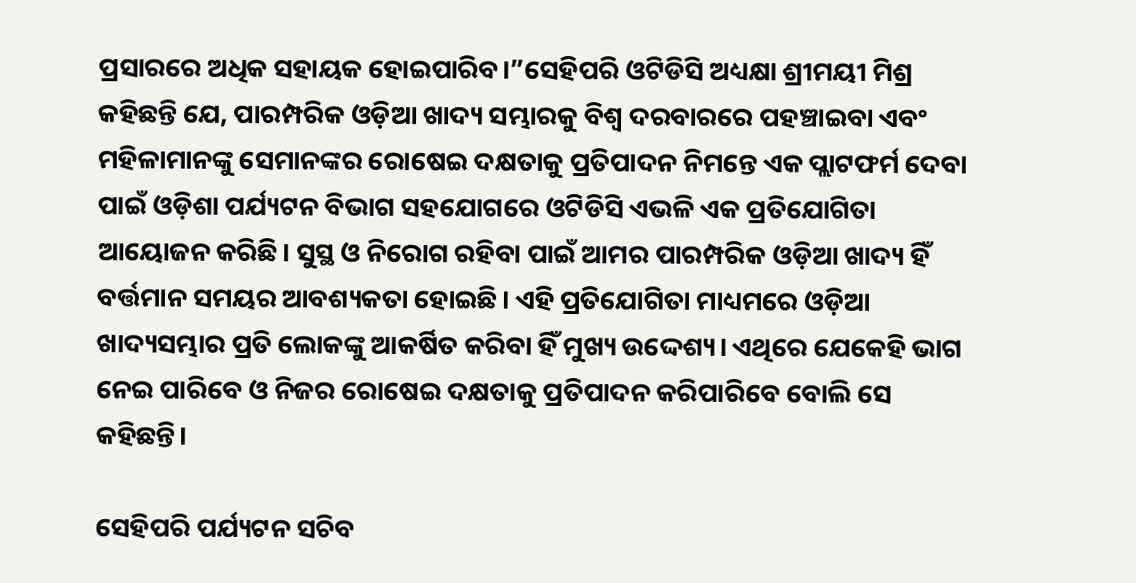ପ୍ରସାରରେ ଅଧିକ ସହାୟକ ହୋଇପାରିବ।”ସେହିପରି ଓଟିଡିସି ଅଧ୍ୟକ୍ଷା ଶ୍ରୀମୟୀ ମିଶ୍ର କହିଛନ୍ତି ଯେ, ପାରମ୍ପରିକ ଓଡ଼ିଆ ଖାଦ୍ୟ ସମ୍ଭାରକୁ ବିଶ୍ୱ ଦରବାରରେ ପହଞ୍ଚାଇବା ଏବଂ ମହିଳାମାନଙ୍କୁ ସେମାନଙ୍କର ରୋଷେଇ ଦକ୍ଷତାକୁ ପ୍ରତିପାଦନ ନିମନ୍ତେ ଏକ ପ୍ଲାଟଫର୍ମ ଦେବା ପାଇଁ ଓଡ଼ିଶା ପର୍ଯ୍ୟଟନ ବିଭାଗ ସହଯୋଗରେ ଓଟିଡିସି ଏଭଳି ଏକ ପ୍ରତିଯୋଗିତା ଆୟୋଜନ କରିଛି। ସୁସ୍ଥ ଓ ନିରୋଗ ରହିବା ପାଇଁ ଆମର ପାରମ୍ପରିକ ଓଡ଼ିଆ ଖାଦ୍ୟ ହିଁ ବର୍ତ୍ତମାନ ସମୟର ଆବଶ୍ୟକତା ହୋଇଛି। ଏହି ପ୍ରତିଯୋଗିତା ମାଧ୍ୟମରେ ଓଡ଼ିଆ ଖାଦ୍ୟସମ୍ଭାର ପ୍ରତି ଲୋକଙ୍କୁ ଆକର୍ଷିତ କରିବା ହିଁ ମୁଖ୍ୟ ଉଦ୍ଦେଶ୍ୟ। ଏଥିରେ ଯେକେହି ଭାଗ ନେଇ ପାରିବେ ଓ ନିଜର ରୋଷେଇ ଦକ୍ଷତାକୁ ପ୍ରତିପାଦନ କରିପାରିବେ ବୋଲି ସେ କହିଛନ୍ତି।

ସେହିପରି ପର୍ଯ୍ୟଟନ ସଚିବ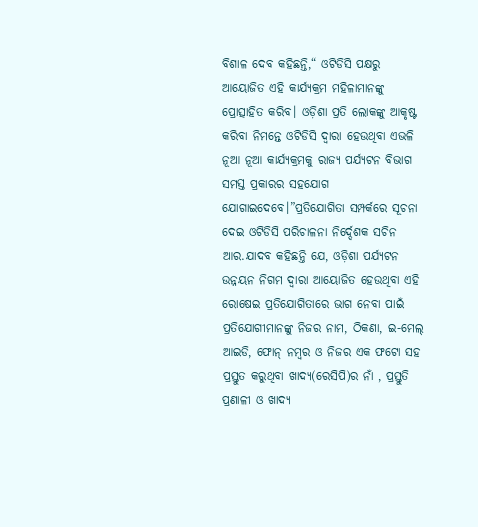ବିଶାଳ ଦେବ କହିଛନ୍ତି,“ ଓଟିଡିସି ପକ୍ଷରୁ ଆୟୋଜିତ ଏହି କାର୍ଯ୍ୟକ୍ରମ ମହିଳାମାନଙ୍କୁ ପ୍ରୋତ୍ସାହିତ କରିବ। ଓଡ଼ିଶା ପ୍ରତି ଲୋକଙ୍କୁ ଆକୃଷ୍ଟ କରିବା ନିମନ୍ତେ ଓଟିଡିସି ଦ୍ୱାରା ହେଉଥିବା ଏଭଳି ନୂଆ ନୂଆ କାର୍ଯ୍ୟକ୍ରମକୁ ରାଜ୍ୟ ପର୍ଯ୍ୟଟନ ବିଭାଗ ସମସ୍ତ ପ୍ରକାରର ସହଯୋଗ ଯୋଗାଇଦେବେ।”ପ୍ରତିଯୋଗିତା ସମ୍ପର୍କରେ ସୂଚନା ଦେଇ ଓଟିଡିସି ପରିଚାଳନା ନିର୍ଦ୍ଦେଶକ ସଚିନ ଆର.ଯାଦବ କହିଛନ୍ତି ଯେ, ଓଡ଼ିଶା ପର୍ଯ୍ୟଟନ ଉନ୍ନୟନ ନିଗମ ଦ୍ୱାରା ଆୟୋଜିତ ହେଉଥିବା ଏହି ରୋଷେଇ ପ୍ରତିଯୋଗିତାରେ ଭାଗ ନେବା ପାଇଁ ପ୍ରତିଯୋଗୀମାନଙ୍କୁ ନିଜର ନାମ, ଠିକଣା, ଇ-ମେଲ୍ ଆଇଡି, ଫୋନ୍ ନମ୍ବର ଓ ନିଜର ଏକ ଫଟୋ ସହ ପ୍ରସ୍ତୁତ କରୁଥିବା ଖାଦ୍ୟ(ରେସିପି)ର ନାଁ , ପ୍ରସ୍ତୁତି ପ୍ରଣାଳୀ ଓ ଖାଦ୍ୟ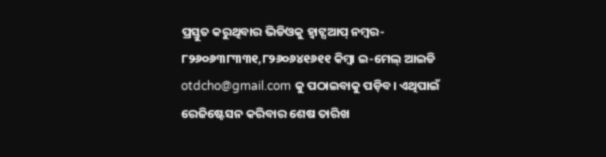ପ୍ରସ୍ତୁତ କରୁଥିବାର ଭିଡିଓକୁ ହ୍ୱାଟ୍ସଆପ୍ ନମ୍ବର- ୮୨୬୦୬୩୮୩୩୧,୮୨୬୦୬୪୧୬୧୧ କିମ୍ବା ଇ-ମେଲ୍ ଆଇଡି otdcho@gmail.com କୁ ପଠାଇବାକୁ ପଡ଼ିବ। ଏଥିପାଇଁ ରେଜିଷ୍ଟେସନ କରିବାର ଶେଷ ତାରିଖ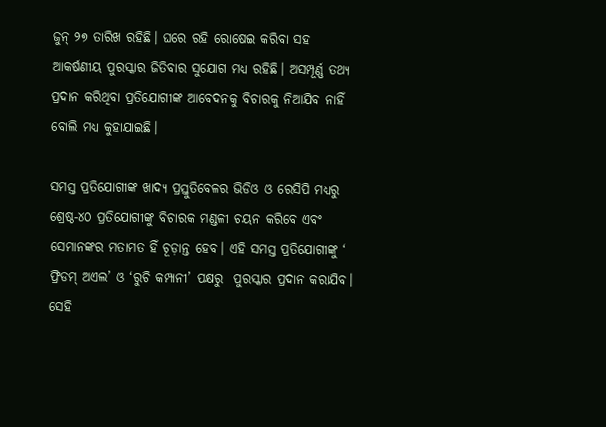ଜୁନ୍ ୨୭ ତାରିଖ ରହିଛି। ଘରେ ରହି ରୋଷେଇ କରିବା ସହ ଆକର୍ଷଣୀୟ ପୁରସ୍କାର ଜିତିବାର ସୁଯୋଗ ମଧ୍ୟ ରହିଛି। ଅସମ୍ପୂର୍ଣ୍ଣ ତଥ୍ୟ ପ୍ରଦାନ କରିଥିବା ପ୍ରତିଯୋଗୀଙ୍କ ଆବେଦନକୁ ବିଚାରକୁ ନିଆଯିବ ନାହିଁ ବୋଲି ମଧ୍ୟ କୁହାଯାଇଛି।

ସମସ୍ତ ପ୍ରତିଯୋଗୀଙ୍କ ଖାଦ୍ୟ ପ୍ରସ୍ତୁତିବେଳର ଭିଡିଓ ଓ ରେସିପି ମଧ୍ୟରୁ ଶ୍ରେଷ୍ଠ-୪୦ ପ୍ରତିଯୋଗୀଙ୍କୁ ବିଚାରକ ମଣ୍ଡଳୀ ଚୟନ କରିବେ ଏବଂ ସେମାନଙ୍କର ମତାମତ ହିଁ ଚୂଡ଼ାନ୍ତ ହେବ। ଏହି ସମସ୍ତ ପ୍ରତିଯୋଗୀଙ୍କୁ ‘ ଫ୍ରିଡମ୍ ଅଏଲ’ ଓ ‘ରୁଚି କମ୍ପାନୀ’ ପକ୍ଷରୁ  ପୁରସ୍କାର ପ୍ରଦାନ କରାଯିବ। ସେହି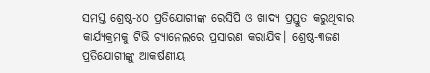ସମସ୍ତ ଶ୍ରେଷ୍ଠ-୪୦ ପ୍ରତିଯୋଗୀଙ୍କ ରେସିପି ଓ ଖାଦ୍ୟ ପ୍ରସ୍ତୁତ କରୁଥିବାର କାର୍ଯ୍ୟକ୍ରମକୁ ଟିଭି ଚ୍ୟାନେଲରେ ପ୍ରସାରଣ କରାଯିବ। ଶ୍ରେଷ୍ଠ-୩ଜଣ ପ୍ରତିଯୋଗୀଙ୍କୁ ଆକର୍ଷଣୀୟ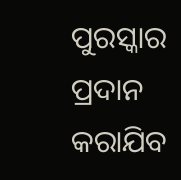ପୁରସ୍କାର ପ୍ରଦାନ କରାଯିବ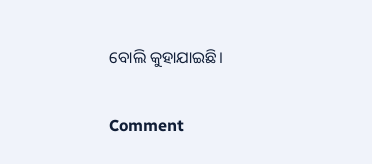ବୋଲି କୁହାଯାଇଛି।

Comment